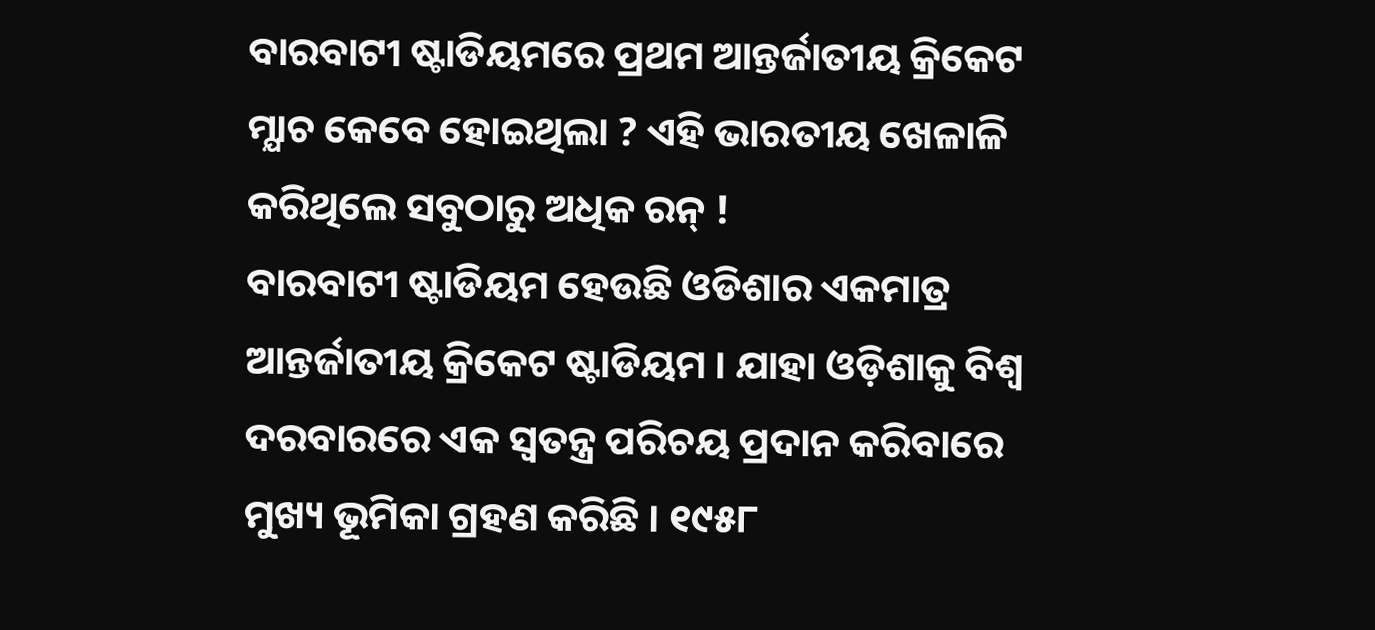ବାରବାଟୀ ଷ୍ଟାଡିୟମରେ ପ୍ରଥମ ଆନ୍ତର୍ଜାତୀୟ କ୍ରିକେଟ ମ୍ଯାଚ କେବେ ହୋଇଥିଲା ? ଏହି ଭାରତୀୟ ଖେଳାଳି କରିଥିଲେ ସବୁଠାରୁ ଅଧିକ ରନ୍ !
ବାରବାଟୀ ଷ୍ଟାଡିୟମ ହେଉଛି ଓଡିଶାର ଏକମାତ୍ର ଆନ୍ତର୍ଜାତୀୟ କ୍ରିକେଟ ଷ୍ଟାଡିୟମ । ଯାହା ଓଡ଼ିଶାକୁ ବିଶ୍ଵ ଦରବାରରେ ଏକ ସ୍ଵତନ୍ତ୍ର ପରିଚୟ ପ୍ରଦାନ କରିବାରେ ମୁଖ୍ୟ ଭୂମିକା ଗ୍ରହଣ କରିଛି । ୧୯୫୮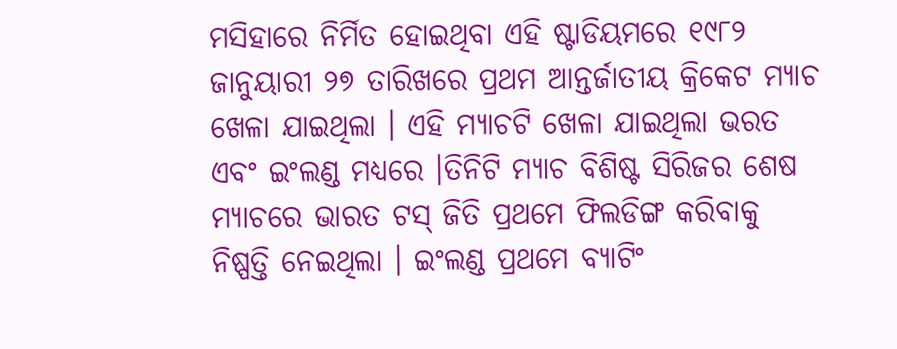ମସିହାରେ ନିର୍ମିତ ହୋଇଥିବା ଏହି ଷ୍ଟାଡିୟମରେ ୧୯୮୨ ଜାନୁୟାରୀ ୨୭ ତାରିଖରେ ପ୍ରଥମ ଆନ୍ତର୍ଜାତୀୟ କ୍ରିକେଟ ମ୍ଯାଚ ଖେଳା ଯାଇଥିଲା । ଏହି ମ୍ଯାଚଟି ଖେଳା ଯାଇଥିଲା ଭରତ ଏବଂ ଇଂଲଣ୍ଡ ମଧ୍ୟରେ ।ତିନିଟି ମ୍ଯାଚ ବିଶିଷ୍ଟ ସିରିଜର ଶେଷ ମ୍ଯାଚରେ ଭାରତ ଟସ୍ ଜିତି ପ୍ରଥମେ ଫିଲଡିଙ୍ଗ କରିବାକୁ ନିଷ୍ପତ୍ତି ନେଇଥିଲା । ଇଂଲଣ୍ଡ ପ୍ରଥମେ ବ୍ୟାଟିଂ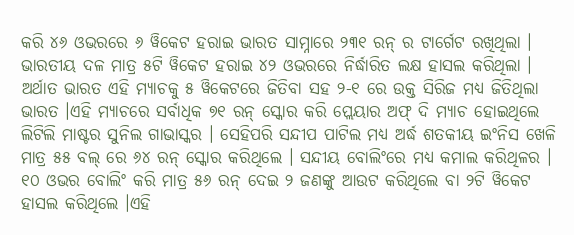କରି ୪୬ ଓଭରରେ ୬ ୱିକେଟ ହରାଇ ଭାରତ ସାମ୍ନାରେ ୨୩୧ ରନ୍ ର ଟାର୍ଗେଟ ରଖିଥିଲା । ଭାରତୀୟ ଦଳ ମାତ୍ର ୫ଟି ୱିକେଟ ହରାଇ ୪୨ ଓଭରରେ ନିର୍ଦ୍ଧାରିତ ଲକ୍ଷ ହାସଲ କରିଥିଲା । ଅର୍ଥାତ ଭାରତ ଏହି ମ୍ଯାଚକୁ ୫ ୱିକେଟରେ ଜିତିବା ସହ ୨-୧ ରେ ଉକ୍ତ ସିରିଜ ମଧ୍ୟ ଜିତିଥିଲା ଭାରତ ।ଏହି ମ୍ଯାଚରେ ସର୍ବାଧିକ ୭୧ ରନ୍ ସ୍କୋର କରି ପ୍ଲେୟାର ଅଫ୍ ଦି ମ୍ଯାଚ ହୋଇଥିଲେ ଲିଟିଲି ମାଷ୍ଟର ସୁନିଲ ଗାଭାସ୍କର । ସେହିପରି ସନ୍ଦୀପ ପାଟିଲ ମଧ୍ୟ ଅର୍ଦ୍ଧ ଶତକୀୟ ଇଂନିସ ଖେଳି ମାତ୍ର ୫୫ ବଲ୍ ରେ ୬୪ ରନ୍ ସ୍କୋର କରିଥିଲେ । ସନ୍ଦୀୟ ବୋଲିଂରେ ମଧ୍ୟ କମାଲ କରିଥିଳର । ୧୦ ଓଭର ବୋଲିଂ କରି ମାତ୍ର ୫୬ ରନ୍ ଦେଇ ୨ ଜଣଙ୍କୁ ଆଉଟ କରିଥିଲେ ବା ୨ଟି ୱିକେଟ ହାସଲ କରିଥିଲେ ।ଏହି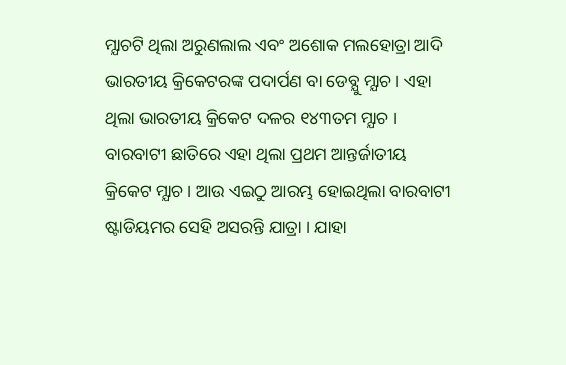ମ୍ଯାଚଟି ଥିଲା ଅରୁଣଲାଲ ଏବଂ ଅଶୋକ ମଲହୋତ୍ରା ଆଦି ଭାରତୀୟ କ୍ରିକେଟରଙ୍କ ପଦାର୍ପଣ ବା ଡେବ୍ଯୁ ମ୍ଯାଚ । ଏହା ଥିଲା ଭାରତୀୟ କ୍ରିକେଟ ଦଳର ୧୪୩ତମ ମ୍ଯାଚ । ବାରବାଟୀ ଛାତିରେ ଏହା ଥିଲା ପ୍ରଥମ ଆନ୍ତର୍ଜାତୀୟ କ୍ରିକେଟ ମ୍ଯାଚ । ଆଉ ଏଇଠୁ ଆରମ୍ଭ ହୋଇଥିଲା ବାରବାଟୀ ଷ୍ଟାଡିୟମର ସେହି ଅସରନ୍ତି ଯାତ୍ରା । ଯାହା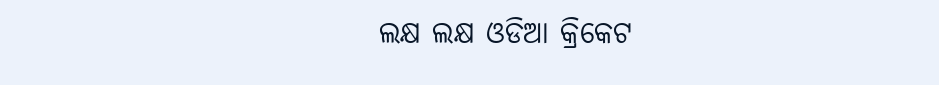ଲକ୍ଷ ଲକ୍ଷ ଓଡିଆ କ୍ରିକେଟ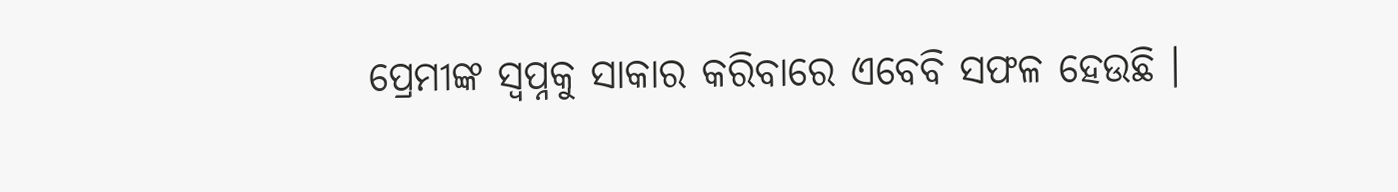ପ୍ରେମୀଙ୍କ ସ୍ଵପ୍ନକୁ ସାକାର କରିବାରେ ଏବେବି ସଫଳ ହେଉଛି ।